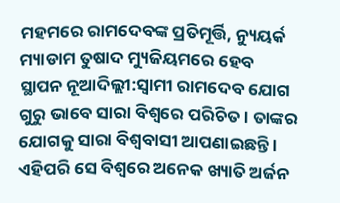ମହମରେ ରାମଦେବଙ୍କ ପ୍ରତିମୂର୍ତ୍ତି, ନ୍ୟୁୟର୍କ ମ୍ୟାଡାମ ତୁଷାଦ ମ୍ୟୁଜିୟମରେ ହେବ ସ୍ଥାପନ ନୂଆଦିଲ୍ଲୀ:ସ୍ବାମୀ ରାମଦେବ ଯୋଗ ଗୁରୁ ଭାବେ ସାରା ବିଶ୍ବରେ ପରିଚିତ । ତାଙ୍କର ଯୋଗକୁ ସାରା ବିଶ୍ବବାସୀ ଆପଣାଇଛନ୍ତି । ଏହିପରି ସେ ବିଶ୍ବରେ ଅନେକ ଖ୍ୟାତି ଅର୍ଜନ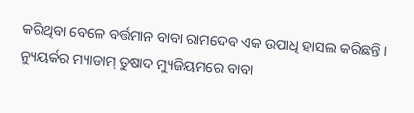କରିଥିବା ବେଳେ ବର୍ତ୍ତମାନ ବାବା ରାମଦେବ ଏକ ଉପାଧି ହାସଲ କରିଛନ୍ତି । ନ୍ୟୁୟର୍କର ମ୍ୟାଡାମ୍ ତୁଷାଦ ମ୍ୟୁଜିୟମରେ ବାବା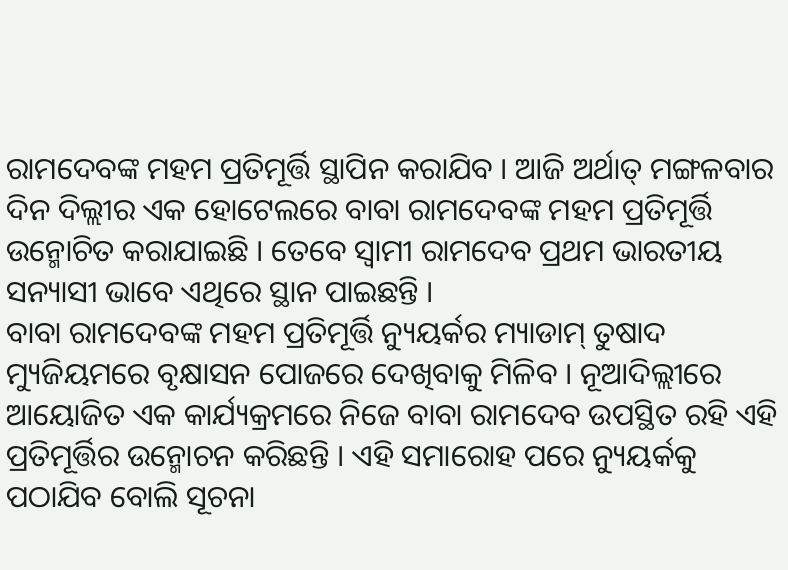ରାମଦେବଙ୍କ ମହମ ପ୍ରତିମୂର୍ତ୍ତି ସ୍ଥାପିନ କରାଯିବ । ଆଜି ଅର୍ଥାତ୍ ମଙ୍ଗଳବାର ଦିନ ଦିଲ୍ଲୀର ଏକ ହୋଟେଲରେ ବାବା ରାମଦେବଙ୍କ ମହମ ପ୍ରତିମୂର୍ତ୍ତି ଉନ୍ମୋଚିତ କରାଯାଇଛି । ତେବେ ସ୍ବାମୀ ରାମଦେବ ପ୍ରଥମ ଭାରତୀୟ ସନ୍ୟାସୀ ଭାବେ ଏଥିରେ ସ୍ଥାନ ପାଇଛନ୍ତି ।
ବାବା ରାମଦେବଙ୍କ ମହମ ପ୍ରତିମୂର୍ତ୍ତି ନ୍ୟୁୟର୍କର ମ୍ୟାଡାମ୍ ତୁଷାଦ ମ୍ୟୁଜିୟମରେ ବୃକ୍ଷାସନ ପୋଜରେ ଦେଖିବାକୁ ମିଳିବ । ନୂଆଦିଲ୍ଲୀରେ ଆୟୋଜିତ ଏକ କାର୍ଯ୍ୟକ୍ରମରେ ନିଜେ ବାବା ରାମଦେବ ଉପସ୍ଥିତ ରହି ଏହି ପ୍ରତିମୂର୍ତ୍ତିର ଉନ୍ମୋଚନ କରିଛନ୍ତି । ଏହି ସମାରୋହ ପରେ ନ୍ୟୁୟର୍କକୁ ପଠାଯିବ ବୋଲି ସୂଚନା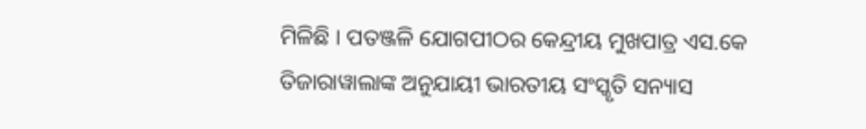ମିଳିଛି । ପତଞ୍ଜଳି ଯୋଗପୀଠର କେନ୍ଦ୍ରୀୟ ମୁଖପାତ୍ର ଏସ.କେ ତିଜାରାୱାଲାଙ୍କ ଅନୁଯାୟୀ ଭାରତୀୟ ସଂସ୍କୃତି ସନ୍ୟାସ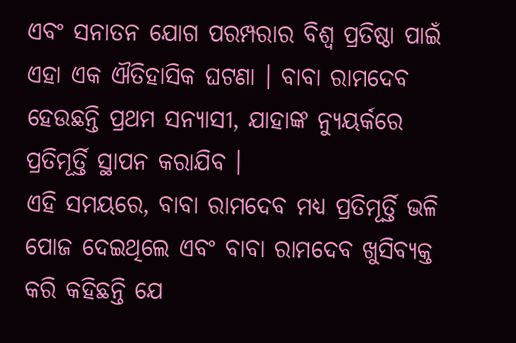ଏବଂ ସନାତନ ଯୋଗ ପରମ୍ପରାର ବିଶ୍ବ ପ୍ରତିଷ୍ଠା ପାଇଁ ଏହା ଏକ ଐତିହାସିକ ଘଟଣା । ବାବା ରାମଦେବ ହେଉଛନ୍ତି ପ୍ରଥମ ସନ୍ୟାସୀ, ଯାହାଙ୍କ ନ୍ୟୁୟର୍କରେ ପ୍ରତିମୂର୍ତ୍ତି ସ୍ଥାପନ କରାଯିବ ।
ଏହି ସମୟରେ, ବାବା ରାମଦେବ ମଧ୍ୟ ପ୍ରତିମୂର୍ତ୍ତି ଭଳି ପୋଜ ଦେଇଥିଲେ ଏବଂ ବାବା ରାମଦେବ ଖୁସିବ୍ୟକ୍ତ କରି କହିଛନ୍ତି ଯେ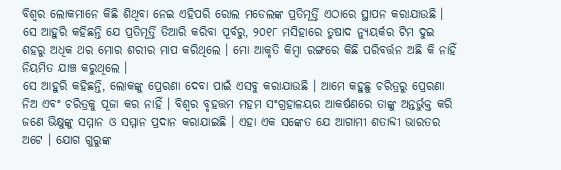ବିଶ୍ବର ଲୋକମାନେ କିଛି ଶିଥିବା ନେଇ ଏହିପରି ରୋଲ ମଡେଲଙ୍କ ପ୍ରତିମୂର୍ତ୍ତି ଏଠାରେ ସ୍ଥାପନ କରାଯାଉଛି । ସେ ଆହୁରି କହିଛନ୍ତି ଯେ ପ୍ରତିମୂର୍ତ୍ତି ତିଆରି କରିବା ପୂର୍ବରୁ, ୨୦୧୮ ମସିହାରେ ତୁଷାଦ ନ୍ୟୁୟର୍କର ଟିମ ଦୁଇ ଶହରୁ ଅଧିକ ଥର ମୋର ଶରୀର ମାପ କରିଥିଲେ । ମୋ ଆକୃତି କିମ୍ବା ରଙ୍ଗରେ କିଛି ପରିବର୍ତ୍ତନ ଅଛି କି ନାହିଁ ନିୟମିତ ଯାଞ୍ଚ କରୁଥିଲେ ।
ସେ ଆହୁରି କହିଛନ୍ତି, ଲୋକଙ୍କୁ ପ୍ରେରଣା ଦେବା ପାଇଁ ଏସବୁ କରାଯାଉଛି । ଆମେ କହୁଛୁ ଚରିତ୍ରରୁ ପ୍ରେରଣା ନିଅ ଏବଂ ଚରିତ୍ରକୁ ପୂଜା କର ନାହିଁ । ବିଶ୍ବର ବୃହତ୍ତମ ମହମ ସଂଗ୍ରହାଳୟର ଆକର୍ଷଣରେ ତାଙ୍କୁ ଅନ୍ତର୍ଭୁକ୍ତ କରି ଜଣେ ଭିକ୍ଷୁଙ୍କୁ ସମ୍ମାନ ଓ ସମ୍ମାନ ପ୍ରଦାନ କରାଯାଇଛି । ଏହା ଏକ ସଙ୍କେତ ଯେ ଆଗାମୀ ଶତାବ୍ଦୀ ଭାରତର ଅଟେ । ଯୋଗ ଗୁରୁଙ୍କ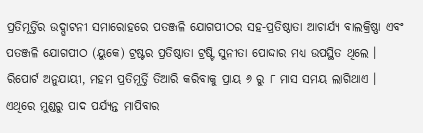ପ୍ରତିମୂର୍ତ୍ତିର ଉଦ୍ଘାଟନୀ ସମାରୋହରେ ପତଞ୍ଜଳି ଯୋଗପୀଠର ସହ-ପ୍ରତିଷ୍ଠାତା ଆଚାର୍ଯ୍ୟ ବାଲକ୍ରିଷ୍ଣା ଏବଂ ପତଞ୍ଜଳି ଯୋଗପୀଠ (ୟୁକେ) ଟ୍ରଷ୍ଟର ପ୍ରତିଷ୍ଠାତା ଟ୍ରଷ୍ଟି ସୁନୀତା ପୋଦ୍ଦାର ମଧ୍ୟ ଉପସ୍ଥିତ ଥିଲେ ।
ରିପୋର୍ଟ ଅନୁଯାୟୀ, ମହମ ପ୍ରତିମୂର୍ତ୍ତି ତିଆରି କରିବାକୁ ପ୍ରାୟ ୬ ରୁ ୮ ମାସ ସମୟ ଲାଗିଥାଏ । ଏଥିରେ ମୁଣ୍ଡରୁ ପାଦ ପର୍ଯ୍ୟନ୍ତ ମାପିବାର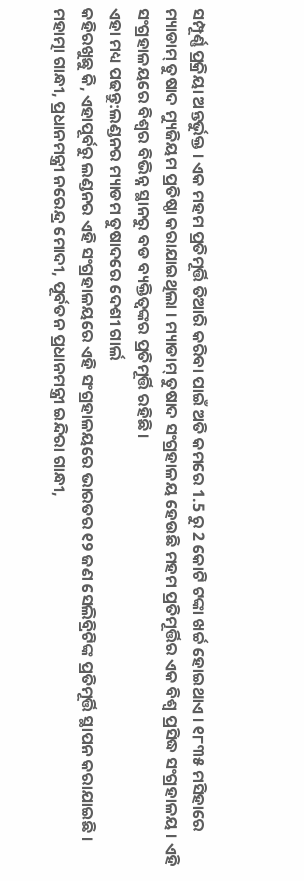ସମ୍ପୂର୍ଣ୍ଣ ପ୍ରକ୍ରିୟା ଅନ୍ତର୍ଭୁକ୍ତ । ଏକ ମହମ ପ୍ରତିମୂର୍ତ୍ତି ତିଆରି କରିବା ପାଇଁ ଅତି କମରେ 1.5 ରୁ 2 କୋଟି ଟଙ୍କା ଖର୍ଚ୍ଚ ହୋଇଥାଏ । ୧୮୩୫ ମସିହାରେ ମ୍ୟାଡାମ୍ ତୁଷାଦ ମ୍ୟୁଜିୟମ ପ୍ରତିଷ୍ଠା କରାଯାଇଥିଲା । ମ୍ୟାଡାମ୍ ତୁଷାଦ ସଂଗ୍ରହାଳୟ ହେଉଛି ମହମ ପ୍ରତିମୂର୍ତ୍ତିର ଏକ ବିଶ୍ବ ପ୍ରସିଦ୍ଧ ସଂଗ୍ରହାଳୟ । ଏହି ସଂଗ୍ରହାଳୟରେ ବିଶ୍ବର ବିଭିନ୍ନ ସ୍ଥାନରୁ ବଡ ବ୍ୟକ୍ତିତ୍ବଙ୍କର ପ୍ରତିମୂର୍ତ୍ତି ରହିଛି ।
ଏହା ମଧ୍ୟ ପଢନ୍ତୁ:ଲଣ୍ଡନର ମ୍ୟାଡମ ତୁଷାଦରେ ଦେଶୀ ଗାର୍ଲ
କହିରଖୁଛୁ କି, ଏହାପୂର୍ବରୁ ଲଣ୍ଡନର ଏହି ସଂଗ୍ରହାଳୟରେ ଏହି ସଂଗ୍ରହାଳୟରେ ଭାରତର ୧୨ ଜଣ ସେଲିବ୍ରିଟିଙ୍କ ପ୍ରତିମୂର୍ତ୍ତି ସ୍ଥାପନ କରାଯାଇଛି । ମହାତ୍ମା ଗାନ୍ଧୀ, ପ୍ରଧାନମନ୍ତ୍ରୀ ନରେନ୍ଦ୍ର ମୋଦୀ, ପୂର୍ବତନ ପ୍ରଧାନମନ୍ତ୍ରୀ ଇନ୍ଦିରା ଗାନ୍ଧୀ,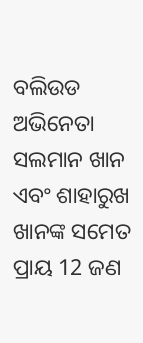ବଲିଉଡ ଅଭିନେତା ସଲମାନ ଖାନ ଏବଂ ଶାହାରୁଖ ଖାନଙ୍କ ସମେତ ପ୍ରାୟ 12 ଜଣ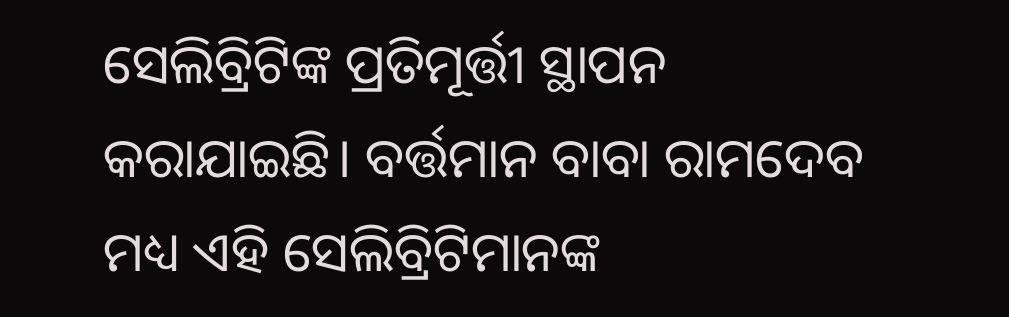ସେଲିବ୍ରିଟିଙ୍କ ପ୍ରତିମୂର୍ତ୍ତୀ ସ୍ଥାପନ କରାଯାଇଛି। ବର୍ତ୍ତମାନ ବାବା ରାମଦେବ ମଧ୍ୟ ଏହି ସେଲିବ୍ରିଟିମାନଙ୍କ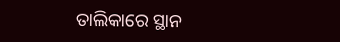ତାଲିକାରେ ସ୍ଥାନ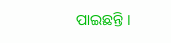ପାଇଛନ୍ତି ।